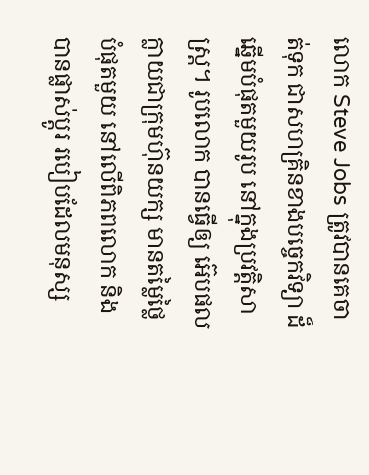លោក Steve Jobs ត្រូវបានគេចាត់ទុក ជាសហគ្រិនខាងបច្ចេកវិទ្យា ដ៏ឆ្នើមបំផុតមួយរូប នៅក្នុងប្រវត្តិសាស្ត្រ។ រូបលោក បានធ្វើឲ្យ អ៊េបផល ក្លាយជាក្រុមហ៊ុនយក្ស មានតម្លៃថ្លៃបំផុតមួយ នៅលើពិភពលោក និងបានផ្លាស់ប្តូរ របៀបដែលមនុស្ស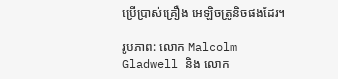ប្រើប្រាស់គ្រឿង អេឡិចត្រូនិចផងដែរ។

រូបភាព: លោក Malcolm Gladwell និង លោក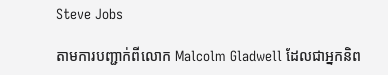Steve Jobs

តាមការបញ្ជាក់ពីលោក Malcolm Gladwell ដែលជាអ្នកនិព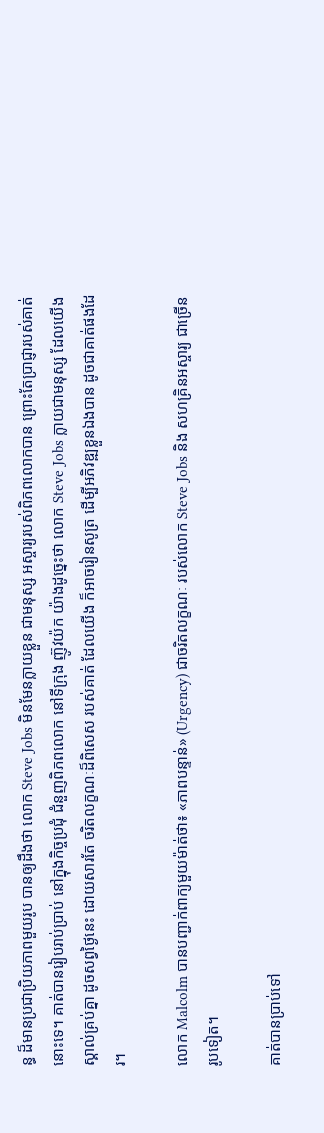ន្ធ ដ៏មានប្រជាប្រិយភាពមួយរូប បានឲ្យដឹងថា លោក Steve Jobs មិនមែនក្លាយខ្លួន ជាមនុស្ស អស្ចារ្យរបស់ពិភពលោកបាន ព្រោះតែប្រាជ្ញារបស់គាត់នោះទេ។ គាត់បានរៀបរាប់ប្រាប់ នៅក្នុងកិច្ចប្រជុំ ជំនួញពិភពលោក នៅទីក្រុង ញ៊ូវយ៉ក យ៉ាងដូច្នេះថា លោក Steve Jobs ក្លាយជាមនុស្ស ដែលយើង ស្គាល់គ្រប់គ្នា ដូចសព្វថ្ងៃនេះ ដោយសារតែ ចរិតលក្ខណៈដ៏ពិសេស របស់គាត់ ដែលយើង ក៏អាចរៀនសូត្រ ដើម្បីអភិវឌ្ឍខ្លួនឯងបាន ដូចជាគាត់ផងដែរ។

លោក Malcolm បានបញ្ជាក់ពាក្យមួយម៉ាត់ថា៖ «ភាពបន្ទាន់» (Urgency) ជាចរិតលក្ខណៈ របស់លោក Steve Jobs និង សហគ្រិនអស្ចារ្យ ជាច្រើនរូបទៀត។

គាត់បានប្រាប់ទៅ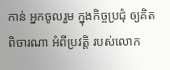កាន់ អ្នកចូលរួម ក្នុងកិច្ចប្រជុំ ឲ្យគិតពិចារណា អំពីប្រវត្តិ របស់លោក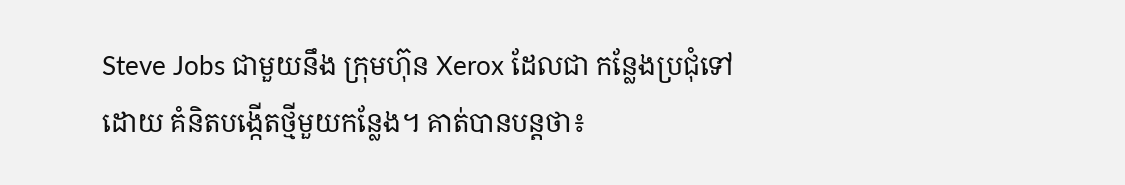Steve Jobs ជាមួយនឹង ក្រុមហ៊ុន Xerox ដែលជា កន្លែងប្រជុំទៅដោយ គំនិតបង្កើតថ្មីមួយកន្លែង។ គាត់បានបន្តថា៖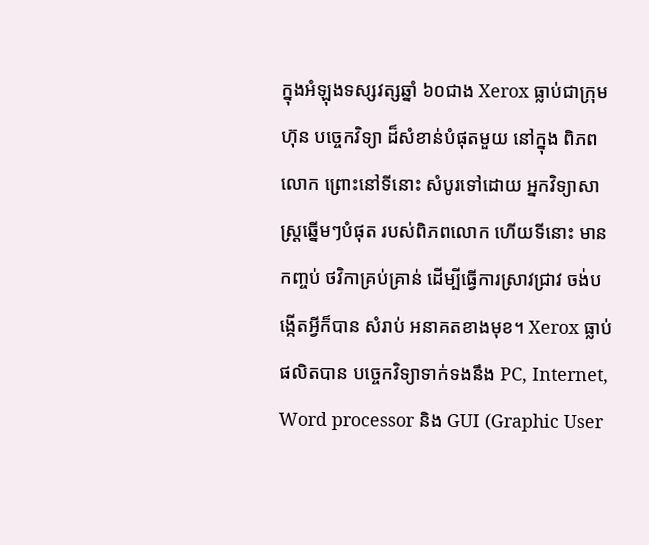ក្នុងអំឡុងទស្សវត្សឆ្នាំ ៦០ជាង Xerox ធ្លាប់ជាក្រុមហ៊ុន បច្ចេកវិទ្យា ដ៏សំខាន់បំផុតមួយ នៅក្នុង ពិភពលោក ព្រោះនៅទីនោះ សំបូរទៅដោយ អ្នកវិទ្យាសាស្ត្រឆ្នើមៗបំផុត របស់ពិភពលោក ហើយទីនោះ មានកញ្ចប់ ថវិកាគ្រប់គ្រាន់ ដើម្បីធ្វើការស្រាវជ្រាវ ចង់បង្កើតអ្វីក៏បាន សំរាប់ អនាគតខាងមុខ។ Xerox ធ្លាប់ផលិតបាន បច្ចេកវិទ្យាទាក់ទងនឹង PC, Internet, Word processor និង GUI (Graphic User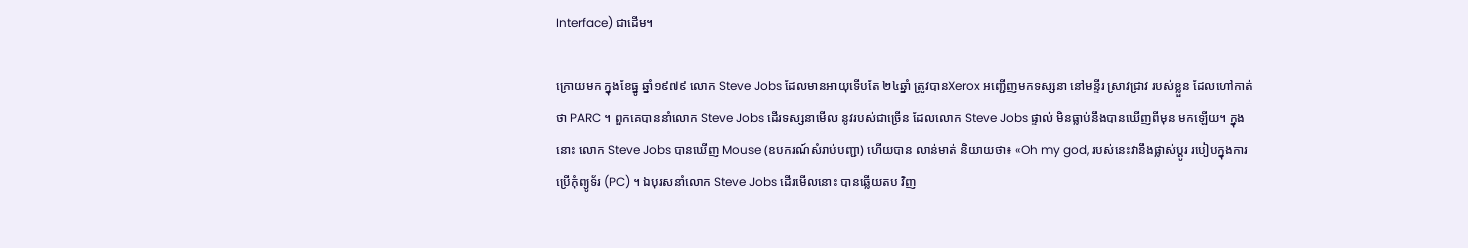Interface) ជាដើម។

ក្រោយមក ក្នុងខែធ្នូ ឆ្នាំ១៩៧៩ លោក Steve Jobs ដែលមានអាយុទើបតែ ២៤ឆ្នាំ ត្រូវបានXerox អញ្ជើញមកទស្សនា នៅមន្ទីរ ស្រាវជ្រាវ របស់ខ្លួន ដែលហៅកាត់ថា PARC ។ ពួកគេបាននាំលោក Steve Jobs ដើរទស្សនាមើល នូវរបស់ជាច្រើន ដែលលោក Steve Jobs ផ្ទាល់ មិនធ្លាប់នឹងបានឃើញពីមុន មកឡើយ។ ក្នុងនោះ លោក Steve Jobs បានឃើញ Mouse (ឧបករណ៍សំរាប់បញ្ជា) ហើយបាន លាន់មាត់ និយាយថា៖ «Oh my god, របស់នេះវានឹងផ្លាស់ប្តូរ របៀបក្នុងការប្រើកុំព្យូទ័រ (PC) ។ ឯបុរសនាំលោក Steve Jobs ដើរមើលនោះ បានឆ្លើយតប វិញ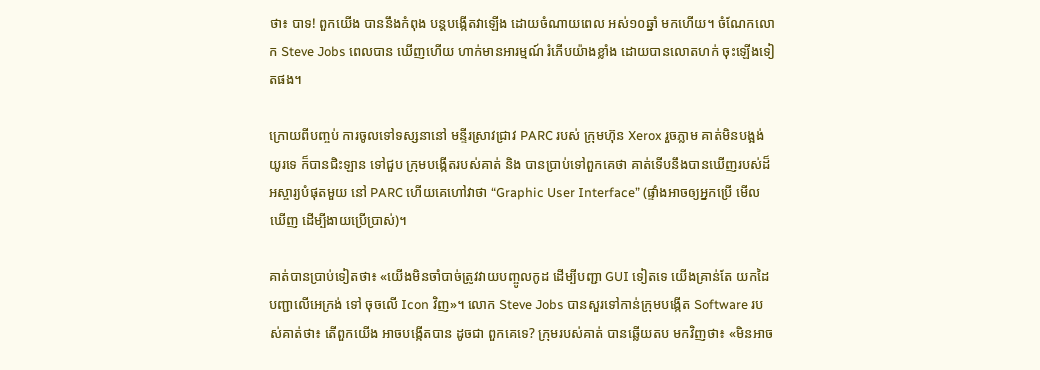ថា៖ បាទ! ពួកយើង បាននឹងកំពុង បន្តបង្កើតវាឡើង ដោយចំណាយពេល អស់១០ឆ្នាំ មកហើយ។ ចំណែកលោក Steve Jobs ពេលបាន ឃើញហើយ ហាក់មានអារម្មណ៍ រំភើបយ៉ាងខ្លាំង ដោយបានលោតហក់ ចុះឡើងទៀតផង។

ក្រោយពីបញ្ចប់ ការចូលទៅទស្សនានៅ មន្ទីរស្រាវជ្រាវ PARC របស់ ក្រុមហ៊ុន Xerox រួចភ្លាម គាត់មិនបង្អង់យូរទេ ក៏បានជិះឡាន ទៅជួប ក្រុមបង្កើតរបស់គាត់ និង បានប្រាប់ទៅពួកគេថា គាត់ទើបនឹងបានឃើញរបស់ដ៏អស្ចារ្យបំផុតមួយ នៅ PARC ហើយគេហៅវាថា “Graphic User Interface” (ផ្ទាំងអាចឲ្យអ្នកប្រើ មើលឃើញ ដើម្បីងាយប្រើប្រាស់)។

គាត់បានប្រាប់ទៀតថា៖ «យើងមិនចាំបាច់ត្រូវវាយបញ្ចូលកូដ ដើម្បីបញ្ជា GUI ទៀតទេ យើងគ្រាន់តែ យកដៃបញ្ជាលើអេក្រង់ ទៅ ចុចលើ Icon វិញ»។ លោក Steve Jobs បានសួរទៅកាន់ក្រុមបង្កើត Software របស់គាត់ថា៖ តើពួកយើង អាចបង្កើតបាន ដូចជា ពួកគេទេ? ក្រុមរបស់គាត់ បានឆ្លើយតប មកវិញថា៖ «មិនអាច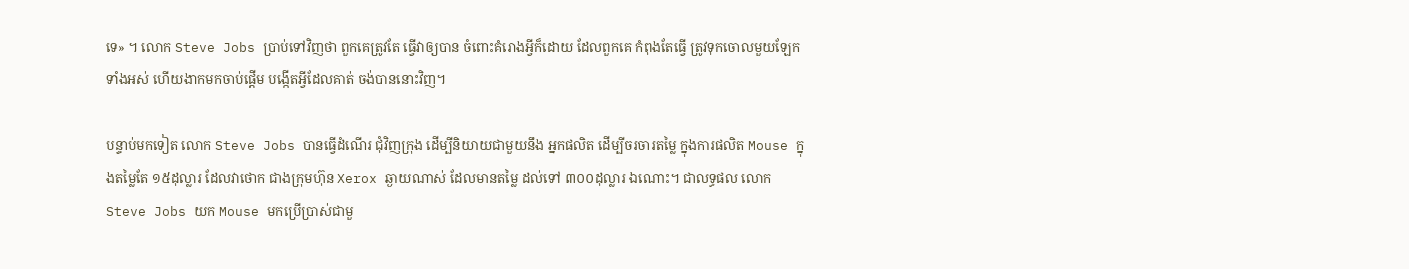ទេ» ។ លោក Steve Jobs ប្រាប់ទៅវិញថា ពួកគេត្រូវតែ ធ្វើវាឲ្យបាន ចំពោះគំរោងអ្វីក៏ដោយ ដែលពួកគេ កំពុងតែធ្វើ ត្រូវទុកចោលមួយឡែកទាំងអស់ ហើយងាកមកចាប់ផ្តើម បង្កើតអ្វីដែលគាត់ ចង់បាននោះវិញ។

បន្ទាប់មកទៀត លោក Steve Jobs បានធ្វើដំណើរ ជុំវិញក្រុង ដើម្បីនិយាយជាមួយនឹង អ្នកផលិត ដើម្បីចរចារតម្លៃ ក្នុងការផលិត Mouse ក្នុងតម្លៃតែ ១៥ដុល្លារ ដែលវាថោក ជាងក្រុមហ៊ុន Xerox ឆ្ងាយណាស់ ដែលមានតម្លៃ ដល់ទៅ ៣០០ដុល្លារ ឯណោះ។ ជាលទ្ធផល លោក Steve Jobs យក Mouse មកប្រើប្រាស់ជាមួ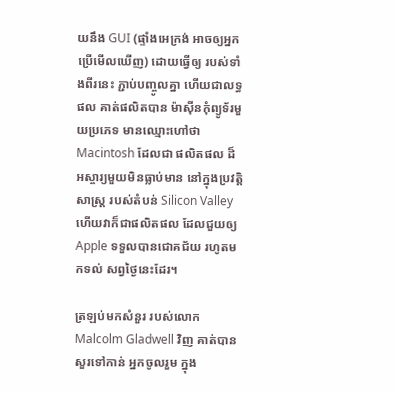យនឹង GUI (ផ្ទាំងអេក្រង់ អាចឲ្យអ្នកប្រើមើលឃើញ) ដោយធ្វើឲ្យ របស់ទាំងពីរនេះ ភ្ជាប់បញ្ចូលគ្នា ហើយជាលទ្ធផល គាត់ផលិតបាន ម៉ាស៊ីនកុំព្យូទ័រមួយប្រភេទ មានឈ្មោះហៅថា Macintosh ដែលជា ផលិតផល ដ៏អស្ចារ្យមួយមិនធ្លាប់មាន នៅក្នុងប្រវត្តិសាស្ត្រ របស់តំបន់ Silicon Valley ហើយវាក៏ជាផលិតផល ដែលជួយឲ្យ Apple ទទួលបានជោគជ័យ រហូតមកទល់ សព្វថ្ងៃនេះដែរ។

ត្រឡប់មកសំនួរ របស់លោក Malcolm Gladwell វិញ គាត់បានសួរទៅកាន់ អ្នកចូលរួម ក្នុង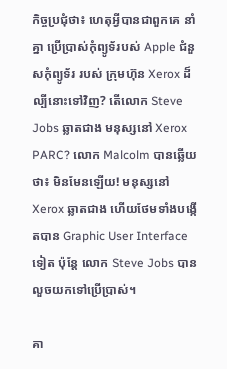កិច្ចប្រជុំថា៖ ហេតុអ្វីបានជាពួកគេ នាំគ្នា ប្រើប្រាស់កុំព្យូទ័របស់ Apple ជំនួសកុំព្យូទ័រ របស់ ក្រុមហ៊ុន Xerox ដ៏ល្បីនោះទៅវិញ? តើលោក Steve Jobs ឆ្លាតជាង មនុស្សនៅ Xerox PARC? លោក Malcolm បានឆ្លើយថា៖ មិនមែនឡើយ! មនុស្សនៅ Xerox ឆ្លាតជាង ហើយថែមទាំងបង្កើតបាន Graphic User Interface ទៀត ប៉ុន្តែ លោក Steve Jobs បានលួចយកទៅប្រើប្រាស់។

គា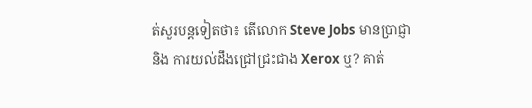ត់សួរបន្តទៀតថា៖ តើលោក Steve Jobs មានប្រាជ្ញា និង ការយល់ដឹងជ្រៅជ្រះជាង Xerox ឬ? គាត់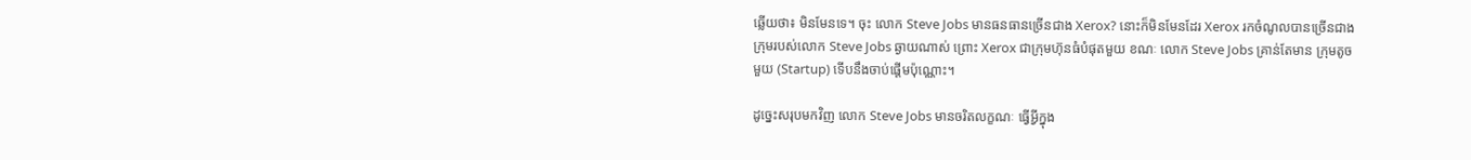ឆ្លើយថា៖ មិនមែនទេ។ ចុះ លោក Steve Jobs មានធនធានច្រើនជាង Xerox? នោះក៏មិនមែនដែរ Xerox រកចំណូលបានច្រើនជាង ក្រុមរបស់លោក Steve Jobs ឆ្ងាយណាស់ ព្រោះ Xerox ជាក្រុមហ៊ុនធំបំផុតមួយ ខណៈ លោក Steve Jobs គ្រាន់តែមាន ក្រុមតូចមួយ (Startup) ទើបនឹងចាប់ផ្តើមប៉ុណ្ណោះ។

ដូច្នេះសរុបមកវិញ លោក Steve Jobs មានចរិតលក្ខណៈ ធ្វើអ្វីក្នុង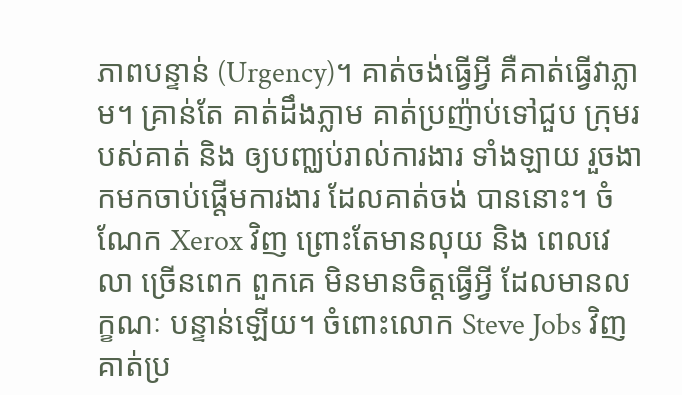ភាពបន្ទាន់ (Urgency)។ គាត់ចង់ធ្វើអ្វី គឺគាត់ធ្វើវាភ្លាម។ គ្រាន់តែ គាត់ដឹងភ្លាម គាត់ប្រញ៉ាប់ទៅជួប ក្រុមរបស់គាត់ និង ឲ្យបញ្ឈប់រាល់ការងារ ទាំងឡាយ រួចងាកមកចាប់ផ្តើមការងារ ដែលគាត់ចង់ បាននោះ។ ចំណែក Xerox វិញ ព្រោះតែមានលុយ និង ពេលវេលា ច្រើនពេក ពួកគេ មិនមានចិត្តធ្វើអ្វី ដែលមានលក្ខណៈ បន្ទាន់ឡើយ។ ចំពោះលោក Steve Jobs វិញ គាត់ប្រ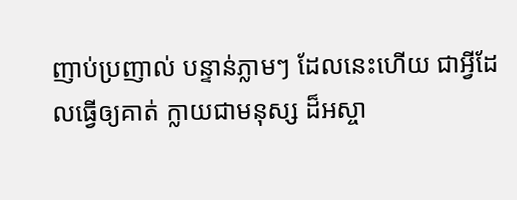ញាប់ប្រញាល់ បន្ទាន់ភ្លាមៗ ដែលនេះហើយ ជាអ្វីដែលធ្វើឲ្យគាត់ ក្លាយជាមនុស្ស ដ៏អស្ចា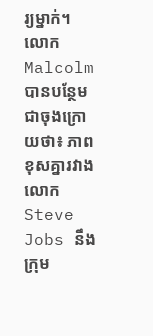រ្យម្នាក់។ លោក Malcolm បានបន្ថែមជាចុងក្រោយថា៖ ភាពខុសគ្នារវាង លោក Steve Jobs នឹង ក្រុម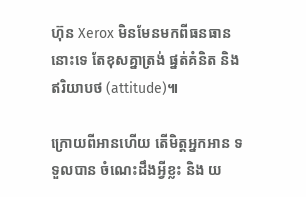ហ៊ុន Xerox មិនមែនមកពីធនធាននោះទេ តែខុសគ្នាត្រង់ ផ្នត់គំនិត និង ឥរិយាបថ (attitude)៕

ក្រោយពីអានហើយ តើមិត្តអ្នកអាន ទទួលបាន ចំណេះដឹងអ្វីខ្លះ និង យ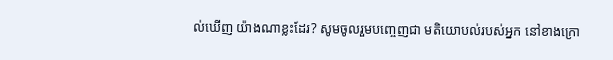ល់ឃើញ យ៉ាងណាខ្លះដែរ? សូមចូលរួមបញ្ចេញជា មតិយោបល់របស់អ្នក នៅខាងក្រោ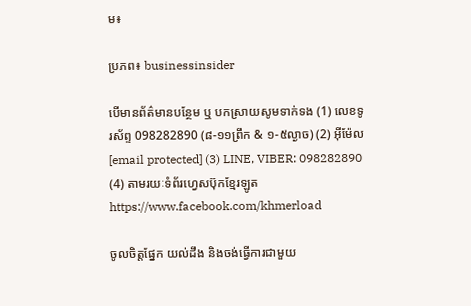ម៖

ប្រភព៖ businessinsider

បើមានព័ត៌មានបន្ថែម ឬ បកស្រាយសូមទាក់ទង (1) លេខទូរស័ព្ទ 098282890 (៨-១១ព្រឹក & ១-៥ល្ងាច) (2) អ៊ីម៉ែល [email protected] (3) LINE, VIBER: 098282890 (4) តាមរយៈទំព័រហ្វេសប៊ុកខ្មែរឡូត https://www.facebook.com/khmerload

ចូលចិត្តផ្នែក យល់ដឹង និងចង់ធ្វើការជាមួយ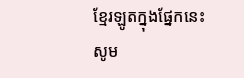ខ្មែរឡូតក្នុងផ្នែកនេះ សូម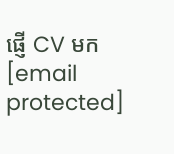ផ្ញើ CV មក [email protected]